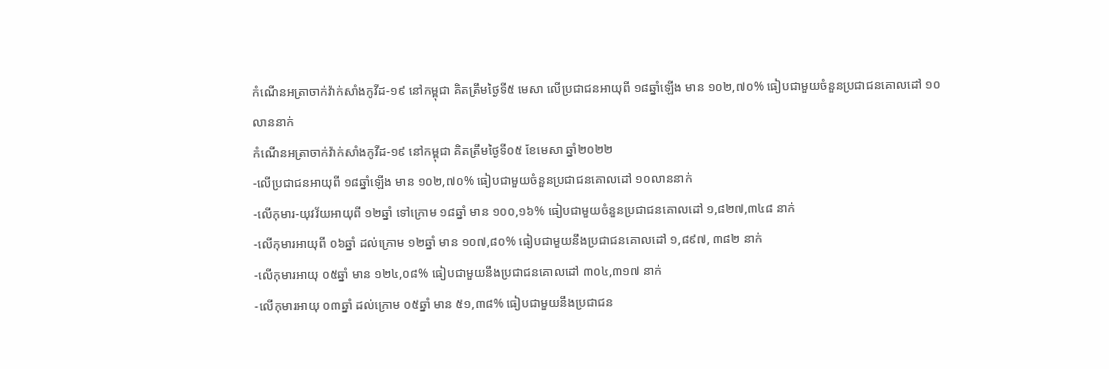កំណេីនអត្រាចាក់វ៉ាក់សាំងកូវីដ-១៩ នៅកម្ពុជា គិតត្រឹមថ្ងៃទី៥ មេសា លើប្រជាជនអាយុពី ១៨ឆ្នាំឡើង មាន ១០២,៧០% ធៀបជាមួយចំនួនប្រជាជនគោលដៅ ១០លាននាក់
កំណេីនអត្រាចាក់វ៉ាក់សាំងកូវីដ-១៩ នៅកម្ពុជា គិតត្រឹមថ្ងៃទី០៥ ខែមេសា ឆ្នាំ២០២២
-លើប្រជាជនអាយុពី ១៨ឆ្នាំឡើង មាន ១០២,៧០% ធៀបជាមួយចំនួនប្រជាជនគោលដៅ ១០លាននាក់
-លើកុមារ-យុវវ័យអាយុពី ១២ឆ្នាំ ទៅក្រោម ១៨ឆ្នាំ មាន ១០០,១៦% ធៀបជាមួយចំនួនប្រជាជនគោលដៅ ១,៨២៧,៣៤៨ នាក់
-លើកុមារអាយុពី ០៦ឆ្នាំ ដល់ក្រោម ១២ឆ្នាំ មាន ១០៧,៨០% ធៀបជាមួយនឹងប្រជាជនគោលដៅ ១,៨៩៧, ៣៨២ នាក់
-លើកុមារអាយុ ០៥ឆ្នាំ មាន ១២៤,០៨% ធៀបជាមួយនឹងប្រជាជនគោលដៅ ៣០៤,៣១៧ នាក់
-លើកុមារអាយុ ០៣ឆ្នាំ ដល់ក្រោម ០៥ឆ្នាំ មាន ៥១,៣៨% ធៀបជាមួយនឹងប្រជាជន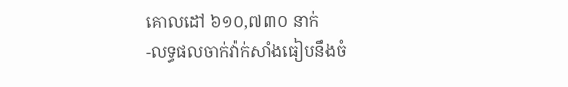គោលដៅ ៦១០,៧៣០ នាក់
-លទ្ធផលចាក់វ៉ាក់សាំងធៀបនឹងចំ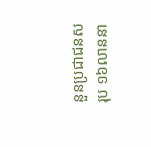នួនប្រជាជនសរុប ១៦លាននា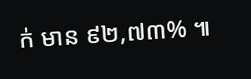ក់ មាន ៩២,៧៣% ៕